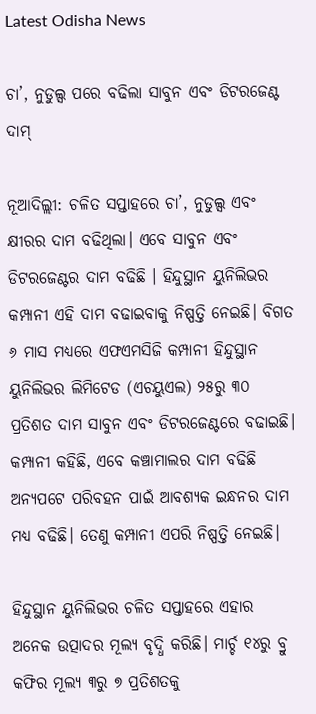Latest Odisha News

ଚା’, ନୁଡୁଲ୍ସ ପରେ ବଢିଲା ସାବୁନ ଏବଂ ଡିଟରଜେଣ୍ଟ ଦାମ୍

ନୂଆଦିଲ୍ଲୀ: ଚଳିତ ସପ୍ତାହରେ ଚା’, ନୁଡୁଲ୍ସ ଏବଂ କ୍ଷୀରର ଦାମ ବଢିଥିଲା। ଏବେ ସାବୁନ ଏବଂ ଡିଟରଜେଣ୍ଟର ଦାମ ବଢିଛି । ହିନ୍ଦୁସ୍ଥାନ ୟୁନିଲିଭର କମ୍ପାନୀ ଏହି ଦାମ ବଢାଇବାକୁ ନିଷ୍ପତ୍ତି ନେଇଛି। ବିଗତ ୬ ମାସ ମଧ୍ୟରେ ଏଫଏମସିଜି କମ୍ପାନୀ ହିନ୍ଦୁସ୍ଥାନ ୟୁନିଲିଭର ଲିମିଟେଡ (ଏଚୟୁଏଲ) ୨୫ରୁ ୩୦ ପ୍ରତିଶତ ଦାମ ସାବୁନ ଏବଂ ଡିଟରଜେଣ୍ଟରେ ବଢାଇଛି। କମ୍ପାନୀ କହିଛି, ଏବେ କଞ୍ଚାମାଲର ଦାମ ବଢିଛି ଅନ୍ୟପଟେ ପରିବହନ ପାଇଁ ଆବଶ୍ୟକ ଇନ୍ଧନର ଦାମ ମଧ୍ୟ ବଢିଛି। ତେଣୁ କମ୍ପାନୀ ଏପରି ନିଷ୍ପତ୍ତି ନେଇଛି।

ହିନ୍ଦୁସ୍ଥାନ ୟୁନିଲିଭର ଚଳିତ ସପ୍ତାହରେ ଏହାର ଅନେକ ଉତ୍ପାଦର ମୂଲ୍ୟ ବୃଦ୍ଧି କରିଛି। ମାର୍ଚ୍ଚ ୧୪ରୁ ବ୍ରୁ କଫିର ମୂଲ୍ୟ ୩ରୁ ୭ ପ୍ରତିଶତକୁ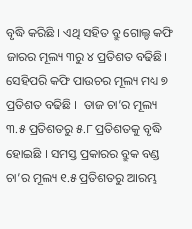ବୃଦ୍ଧି କରିଛି । ଏଥି ସହିତ ବ୍ରୁ ଗୋଲ୍ଡ କଫି ଜାରର ମୂଲ୍ୟ ୩ରୁ ୪ ପ୍ରତିଶତ ବଢିଛି। ସେହିପରି କଫି ପାଉଚର ମୂଲ୍ୟ ମଧ୍ୟ ୭ ପ୍ରତିଶତ ବଢିଛି ।  ତାଜ ଚା’ର ମୂଲ୍ୟ ୩.୫ ପ୍ରତିଶତରୁ ୫.୮ ପ୍ରତିଶତକୁ ବୃଦ୍ଧି ହୋଇଛି । ସମସ୍ତ ପ୍ରକାରର ବ୍ରୁକ ବଣ୍ଡ ଚା’ର ମୂଲ୍ୟ ୧.୫ ପ୍ରତିଶତରୁ ଆରମ୍ଭ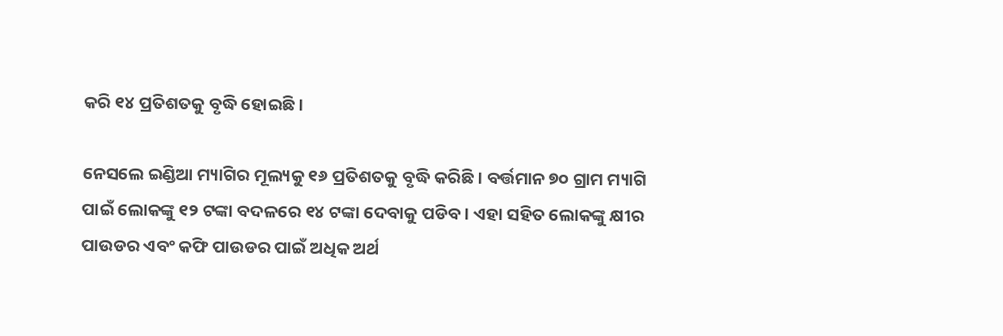କରି ୧୪ ପ୍ରତିଶତକୁ ବୃଦ୍ଧି ହୋଇଛି।

ନେସଲେ ଇଣ୍ଡିଆ ମ୍ୟାଗିର ମୂଲ୍ୟକୁ ୧୬ ପ୍ରତିଶତକୁ ବୃଦ୍ଧି କରିଛି। ବର୍ତ୍ତମାନ ୭୦ ଗ୍ରାମ ମ୍ୟାଗି ପାଇଁ ଲୋକଙ୍କୁ ୧୨ ଟଙ୍କା ବଦଳରେ ୧୪ ଟଙ୍କା ଦେବାକୁ ପଡିବ। ଏହା ସହିତ ଲୋକଙ୍କୁ କ୍ଷୀର ପାଉଡର ଏବଂ କଫି ପାଉଡର ପାଇଁ ଅଧିକ ଅର୍ଥ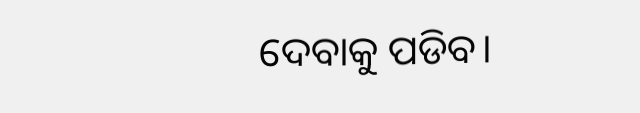ଦେବାକୁ ପଡିବ।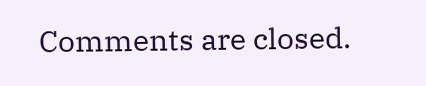Comments are closed.